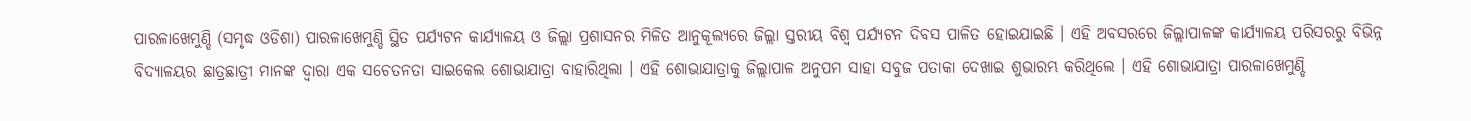ପାରଳାଖେମୁଣ୍ଡି (ସମୃଦ୍ଧ ଓଡିଶା) ପାରଳାଖେମୁଣ୍ଡି ସ୍ଥିତ ପର୍ଯ୍ୟଟନ କାର୍ଯ୍ୟାଳୟ ଓ ଜିଲ୍ଲା ପ୍ରଶାସନର ମିଳିତ ଆନୁକୂଲ୍ୟରେ ଜିଲ୍ଲା ସ୍ତରୀୟ ବିଶ୍ୱ ପର୍ଯ୍ୟଟନ ଦିବସ ପାଳିତ ହୋଇଯାଇଛି । ଏହି ଅବସରରେ ଜିଲ୍ଲାପାଳଙ୍କ କାର୍ଯ୍ୟାଳୟ ପରିସରରୁ ବିଭିନ୍ନ ବିଦ୍ୟାଳୟର ଛାତ୍ରଛାତ୍ରୀ ମାନଙ୍କ ଦ୍ଵାରା ଏକ ସଚେତନତା ସାଇକେଲ ଶୋଭାଯାତ୍ରା ବାହାରିଥିଲା । ଏହି ଶୋଭାଯାତ୍ରାକୁ ଜିଲ୍ଲାପାଳ ଅନୁପମ ସାହା ସବୁଜ ପତାକା ଦେଖାଇ ଶୁଭାରମ୍ଭ କରିଥିଲେ । ଏହି ଶୋଭାଯାତ୍ରା ପାରଳାଖେମୁଣ୍ଡି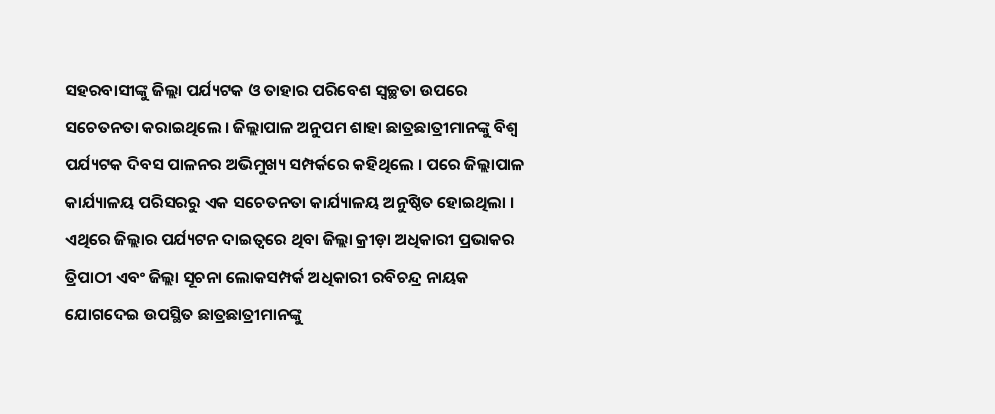ସହରବାସୀଙ୍କୁ ଜିଲ୍ଲା ପର୍ଯ୍ୟଟକ ଓ ତାହାର ପରିବେଶ ସ୍ୱଚ୍ଛତା ଉପରେ ସଚେତନତା କରାଇଥିଲେ । ଜିଲ୍ଲାପାଳ ଅନୁପମ ଶାହା ଛାତ୍ରଛାତ୍ରୀମାନଙ୍କୁ ବିଶ୍ୱ ପର୍ଯ୍ୟଟକ ଦିବସ ପାଳନର ଅଭିମୁଖ୍ୟ ସମ୍ପର୍କରେ କହିଥିଲେ । ପରେ ଜିଲ୍ଲାପାଳ କାର୍ଯ୍ୟାଳୟ ପରିସରରୁ ଏକ ସଚେତନତା କାର୍ଯ୍ୟାଳୟ ଅନୁଷ୍ଠିତ ହୋଇଥିଲା । ଏଥିରେ ଜିଲ୍ଲାର ପର୍ଯ୍ୟଟନ ଦାଇତ୍ଵରେ ଥିବା ଜିଲ୍ଲା କ୍ରୀଡ଼ା ଅଧିକାରୀ ପ୍ରଭାକର ତ୍ରିପାଠୀ ଏବଂ ଜିଲ୍ଲା ସୂଚନା ଲୋକସମ୍ପର୍କ ଅଧିକାରୀ ରବିଚନ୍ଦ୍ର ନାୟକ ଯୋଗଦେଇ ଉପସ୍ଥିତ ଛାତ୍ରଛାତ୍ରୀମାନଙ୍କୁ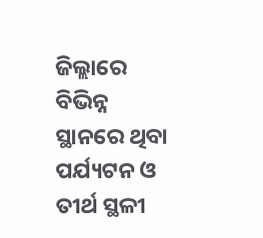ଜିଲ୍ଲାରେ ବିଭିନ୍ନ ସ୍ଥାନରେ ଥିବା ପର୍ଯ୍ୟଟନ ଓ ତୀର୍ଥ ସ୍ଥଳୀ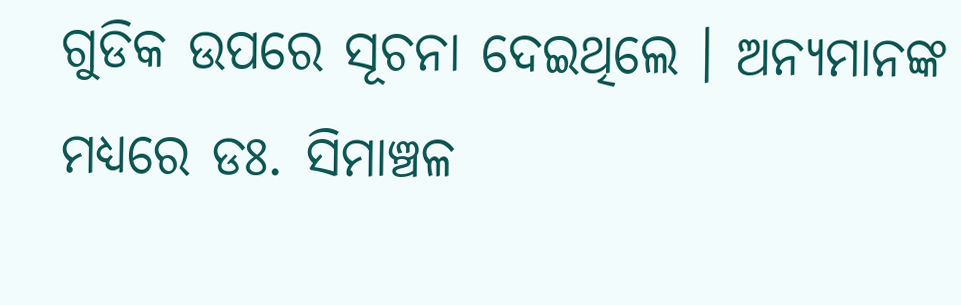ଗୁଡିକ ଉପରେ ସୂଚନା ଦେଇଥିଲେ । ଅନ୍ୟମାନଙ୍କ ମଧ୍ୟରେ ଡଃ. ସିମାଞ୍ଚଳ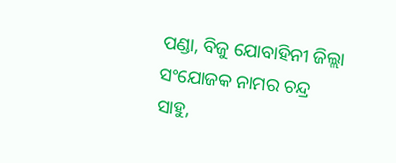ପଣ୍ଡା, ବିଜୁ ଯୋବାହିନୀ ଜିଲ୍ଲା ସଂଯୋଜକ ନାମର ଚନ୍ଦ୍ର ସାହୁ,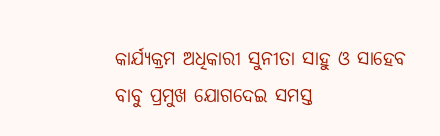କାର୍ଯ୍ୟକ୍ରମ ଅଧିକାରୀ ସୁନୀତା ସାହୁ ଓ ସାହେବ ବାବୁ ପ୍ରମୁଖ ଯୋଗଦେଇ ସମସ୍ତ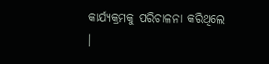କାର୍ଯ୍ୟକ୍ରମକୁ ପରିଚାଳନା କରିଥିଲେ ।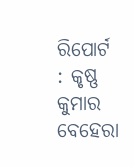ରିପୋର୍ଟ : କୃଷ୍ଣ କୁମାର ବେହେରା